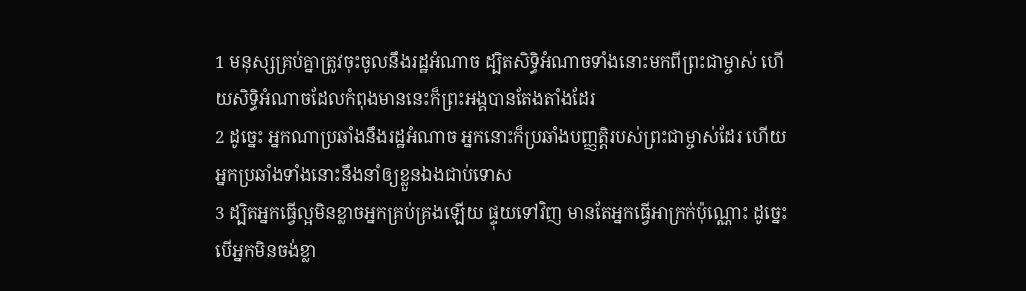1 មនុស្សគ្រប់គ្នាត្រូវចុះចូលនឹងរដ្ឋអំណាច ដ្បិតសិទ្ធិអំណាចទាំងនោះមកពីព្រះជាម្ចាស់ ហើយសិទ្ធិអំណាចដែលកំពុងមាននេះក៏ព្រះអង្គបានតែងតាំងដែរ
2 ដូច្នេះ អ្នកណាប្រឆាំងនឹងរដ្ឋអំណាច អ្នកនោះក៏ប្រឆាំងបញ្ញត្ដិរបស់ព្រះជាម្ចាស់ដែរ ហើយអ្នកប្រឆាំងទាំងនោះនឹងនាំឲ្យខ្លួនឯងជាប់ទោស
3 ដ្បិតអ្នកធ្វើល្អមិនខ្លាចអ្នកគ្រប់គ្រងឡើយ ផ្ទុយទៅវិញ មានតែអ្នកធ្វើអាក្រក់ប៉ុណ្ណោះ ដូច្នេះ បើអ្នកមិនចង់ខ្លា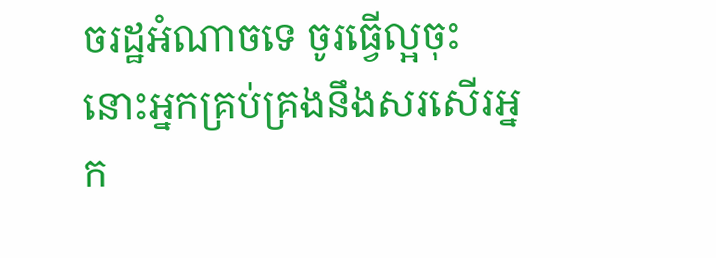ចរដ្ឋអំណាចទេ ចូរធ្វើល្អចុះ នោះអ្នកគ្រប់គ្រងនឹងសរសើរអ្នក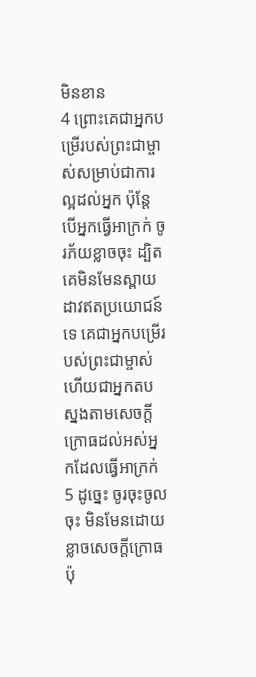មិនខាន
4 ព្រោះគេជាអ្នកបម្រើរបស់ព្រះជាម្ចាស់សម្រាប់ជាការល្អដល់អ្នក ប៉ុន្ដែបើអ្នកធ្វើអាក្រក់ ចូរភ័យខ្លាចចុះ ដ្បិតគេមិនមែនស្ពាយដាវឥតប្រយោជន៍ទេ គេជាអ្នកបម្រើរបស់ព្រះជាម្ចាស់ ហើយជាអ្នកតបស្នងតាមសេចក្ដីក្រោធដល់អស់អ្នកដែលធ្វើអាក្រក់
5 ដូច្នេះ ចូរចុះចូលចុះ មិនមែនដោយខ្លាចសេចក្ដីក្រោធប៉ុ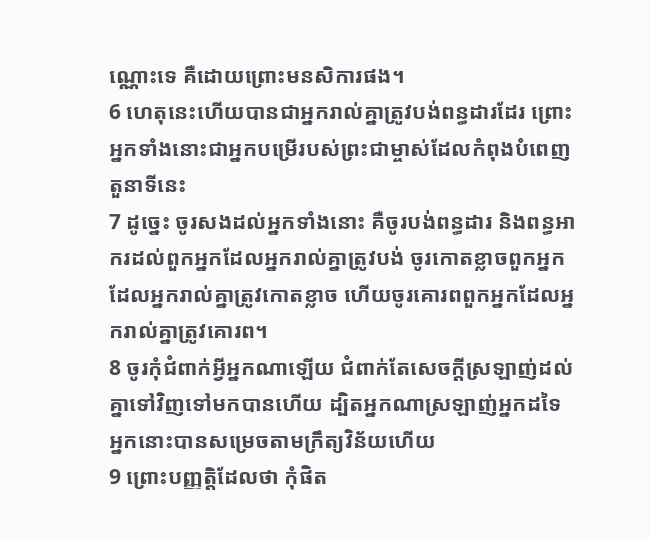ណ្ណោះទេ គឺដោយព្រោះមនសិការផង។
6 ហេតុនេះហើយបានជាអ្នករាល់គ្នាត្រូវបង់ពន្ធដារដែរ ព្រោះអ្នកទាំងនោះជាអ្នកបម្រើរបស់ព្រះជាម្ចាស់ដែលកំពុងបំពេញតួនាទីនេះ
7 ដូច្នេះ ចូរសងដល់អ្នកទាំងនោះ គឺចូរបង់ពន្ធដារ និងពន្ធអាករដល់ពួកអ្នកដែលអ្នករាល់គ្នាត្រូវបង់ ចូរកោតខ្លាចពួកអ្នកដែលអ្នករាល់គ្នាត្រូវកោតខ្លាច ហើយចូរគោរពពួកអ្នកដែលអ្នករាល់គ្នាត្រូវគោរព។
8 ចូរកុំជំពាក់អ្វីអ្នកណាឡើយ ជំពាក់តែសេចក្ដីស្រឡាញ់ដល់គ្នាទៅវិញទៅមកបានហើយ ដ្បិតអ្នកណាស្រឡាញ់អ្នកដទៃ អ្នកនោះបានសម្រេចតាមក្រឹត្យវិន័យហើយ
9 ព្រោះបញ្ញត្ដិដែលថា កុំផិត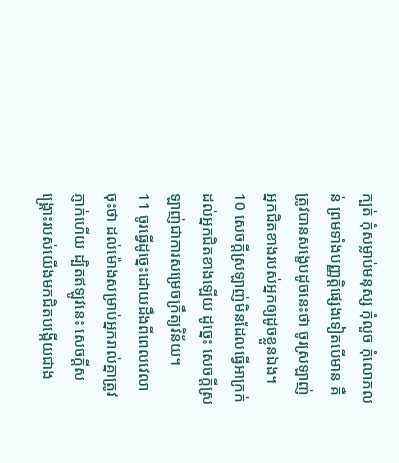ក្បត់ កុំសម្លាប់មនុស្ស កុំលួច កុំលោភលន់ ព្រមទាំងបញ្ញត្ដិផ្សេងទៀតបើមាន គឺត្រូវបានសង្ខេបដូចនេះថា ចូរស្រឡាញ់អ្នកជិតខាងរបស់អ្នកឲ្យដូចខ្លួនឯង។
10 សេចក្ដីស្រឡាញ់មិនដែលធ្វើអាក្រក់ដល់អ្នកជិតខាងឡើយ ដូច្នេះ សេចក្ដីស្រឡាញ់ជាការសម្រេចក្រឹត្យវិន័យ។
11 ចូរធ្វើដូច្នេះដោយដឹងពីពេលវេលាចុះថា ដល់ម៉ោងសម្រាប់អ្នករាល់គ្នាត្រូវភ្ញាក់ហើយ ដ្បិតឥឡូវនេះ សេចក្ដីសង្គ្រោះរបស់យើងមកជិតបង្កើយជាង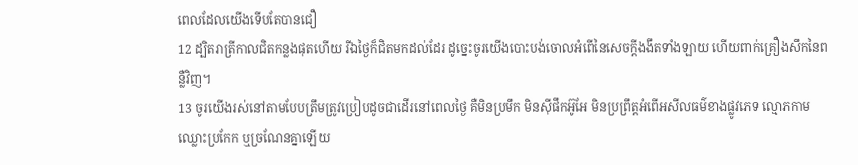ពេលដែលយើងទើបតែបានជឿ
12 ដ្បិតរាត្រីកាលជិតកន្លងផុតហើយ រីឯថ្ងៃក៏ជិតមកដល់ដែរ ដូច្នេះចូរយើងបោះបង់ចោលអំពើនៃសេចក្ដីងងឹតទាំងឡាយ ហើយពាក់គ្រឿងសឹកនៃពន្លឺវិញ។
13 ចូរយើងរស់នៅតាមបែបត្រឹមត្រូវប្រៀបដូចជាដើរនៅពេលថ្ងៃ គឺមិនប្រមឹក មិនស៊ីផឹកអ៊ូអែ មិនប្រព្រឹត្ដអំពើអសីលធម៌ខាងផ្លូវភេទ ល្មោភកាម ឈ្លោះប្រកែក ឬច្រណែនគ្នាឡើយ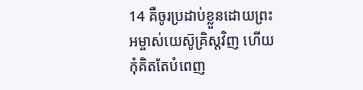14 គឺចូរប្រដាប់ខ្លួនដោយព្រះអម្ចាស់យេស៊ូគ្រិស្ដវិញ ហើយកុំគិតតែបំពេញ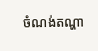ចំណង់តណ្ហា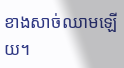ខាងសាច់ឈាមឡើយ។